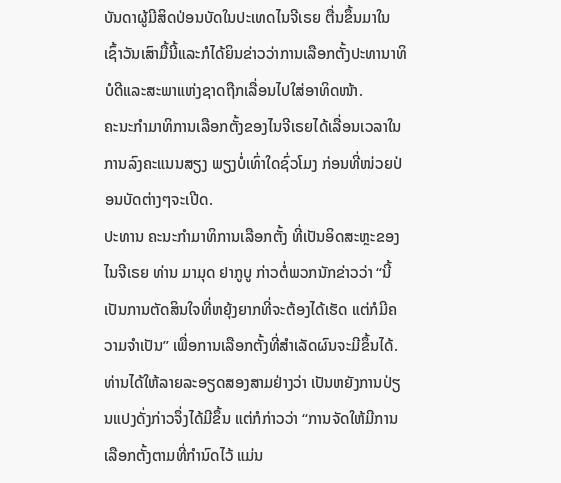ບັນດາຜູ້ມີສິດປ່ອນບັດໃນປະເທດໄນຈີເຣຍ ຕື່ນຂຶ້ນມາໃນເຊົ້າວັນເສົາມື້ນີ້ແລະກໍໄດ້ຍິນຂ່າວວ່າການເລືອກຕັ້ງປະທານາທິບໍດີແລະສະພາແຫ່ງຊາດຖືກເລື່ອນໄປໃສ່ອາທິດໜ້າ.
ຄະນະກຳມາທິການເລືອກຕັ້ງຂອງໄນຈີເຣຍໄດ້ເລື່ອນເວລາໃນການລົງຄະແນນສຽງ ພຽງບໍ່ເທົ່າໃດຊົ່ວໂມງ ກ່ອນທີ່ໜ່ວຍປ່ອນບັດຕ່າງໆຈະເປີດ.
ປະທານ ຄະນະກຳມາທິການເລືອກຕັ້ງ ທີ່ເປັນອິດສະຫຼະຂອງໄນຈີເຣຍ ທ່ານ ມາມຸດ ຢາກູບູ ກ່າວຕໍ່ພວກນັກຂ່າວວ່າ “ນີ້ເປັນການຕັດສິນໃຈທີ່ຫຍຸ້ງຍາກທີ່ຈະຕ້ອງໄດ້ເຮັດ ແຕ່ກໍມີຄວາມຈຳເປັນ” ເພື່ອການເລືອກຕັ້ງທີ່ສຳເລັດຜົນຈະມີຂຶ້ນໄດ້.
ທ່ານໄດ້ໃຫ້ລາຍລະອຽດສອງສາມຢ່າງວ່າ ເປັນຫຍັງການປ່ຽນແປງດັ່ງກ່າວຈຶ່ງໄດ້ມີຂຶ້ນ ແຕ່ກໍກ່າວວ່າ “ການຈັດໃຫ້ມີການເລືອກຕັ້ງຕາມທີ່ກຳນົດໄວ້ ແມ່ນ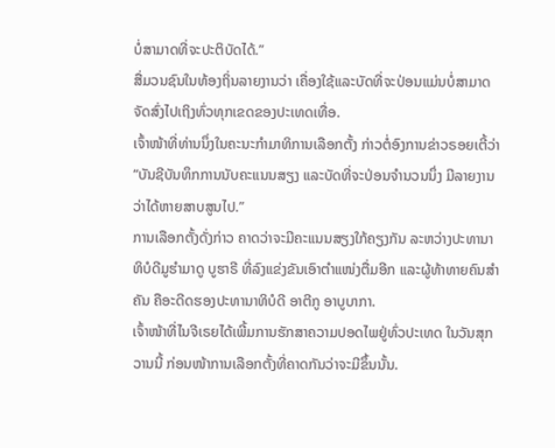ບໍ່ສາມາດທີ່ຈະປະຕິບັດໄດ້.”
ສື່ມວນຊົນໃນທ້ອງຖິ່ນລາຍງານວ່າ ເຄື່ອງໃຊ້ແລະບັດທີ່ຈະປ່ອນແມ່ນບໍ່ສາມາດຈັດສົ່ງໄປເຖິງທົ່ວທຸກເຂດຂອງປະເທດເທື່ອ.
ເຈົ້າໜ້າທີ່ທ່ານນຶ່ງໃນຄະນະກຳມາທິການເລືອກຕັ້ງ ກ່າວຕໍ່ອົງການຂ່າວຣອຍເຕີ້ວ່າ “ບັນຊີບັນທຶກການນັບຄະແນນສຽງ ແລະບັດທີ່ຈະປ່ອນຈຳນວນນຶ່ງ ມີລາຍງານວ່າໄດ້ຫາຍສາບສູນໄປ.”
ການເລືອກຕັ້ງດັ່ງກ່າວ ຄາດວ່າຈະມີຄະແນນສຽງໃກ້ຄຽງກັນ ລະຫວ່າງປະທານາທິບໍດີມູຮຳມາດູ ບູຮາຣີ ທີ່ລົງແຂ່ງຂັນເອົາຕຳແໜ່ງຕື່ມອີກ ແລະຜູ້ທ້າທາຍຄົນສຳຄັນ ຄືອະດີດຮອງປະທານາທິບໍດີ ອາຕີກູ ອາບູບາກາ.
ເຈົ້າໜ້າທີ່ໄນຈີເຣຍໄດ້ເພີ້ມການຮັກສາຄວາມປອດໄພຢູ່ທົ່ວປະເທດ ໃນວັນສຸກ ວານນີ້ ກ່ອນໜ້າການເລືອກຕັ້ງທີ່ຄາດກັນວ່າຈະມີຂຶ້ນນັ້ນ.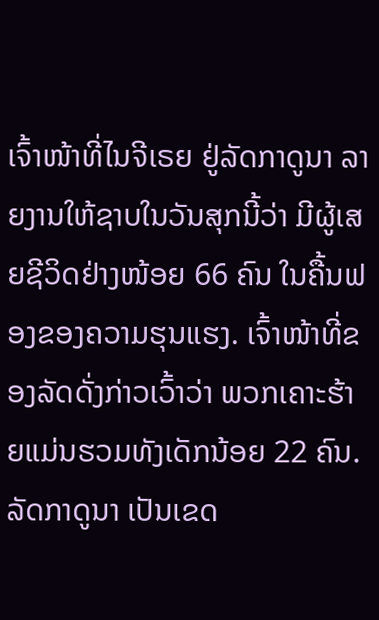ເຈົ້າໜ້າທີ່ໄນຈີເຣຍ ຢູ່ລັດກາດູນາ ລາຍງານໃຫ້ຊາບໃນວັນສຸກນີ້ວ່າ ມີຜູ້ເສຍຊີວິດຢ່າງໜ້ອຍ 66 ຄົນ ໃນຄື້ນຟອງຂອງຄວາມຮຸນແຮງ. ເຈົ້າໜ້າທີ່ຂອງລັດດັ່ງກ່າວເວົ້າວ່າ ພວກເຄາະຮ້າຍແມ່ນຮວມທັງເດັກນ້ອຍ 22 ຄົນ.
ລັດກາດູນາ ເປັນເຂດ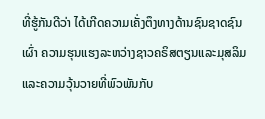ທີ່ຮູ້ກັນດີວ່າ ໄດ້ເກີດຄວາມເຄັ່ງຕຶງທາງດ້ານຊົນຊາດຊົນເຜົ່າ ຄວາມຮຸນແຮງລະຫວ່າງຊາວຄຣິສຕຽນແລະມຸສລິມ ແລະຄວາມວຸ້ນວາຍທີ່ພົວພັນກັບ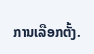ການເລືອກຕັ້ງ.